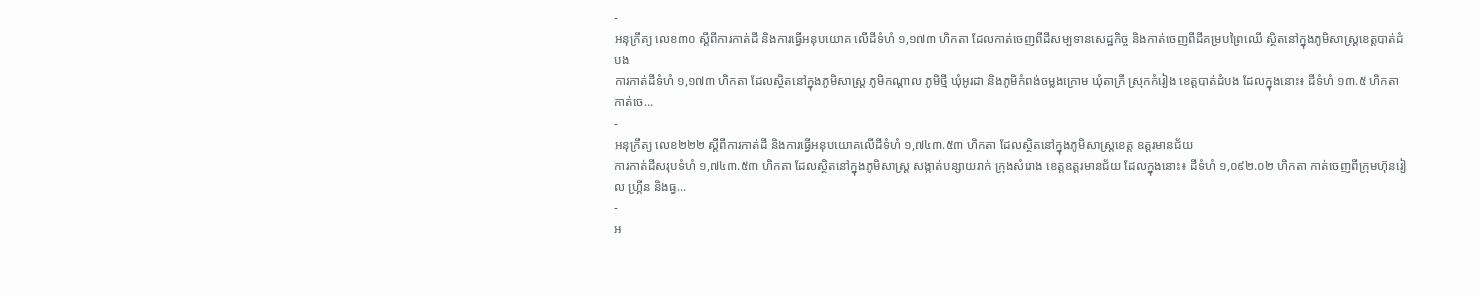-
អនុក្រឹត្យ លេខ៣០ ស្ដីពីការកាត់ដី និងការធ្វើអនុបយោគ លើដីទំហំ ១,១៧៣ ហិកតា ដែលកាត់ចេញពីដីសម្បទានសេដ្ឋកិច្ច និងកាត់ចេញពីដីគម្របព្រៃឈើ ស្ថិតនៅក្នុងភូមិសាស្រ្តខេត្តបាត់ដំបង
ការកាត់ដីទំហំ ១,១៧៣ ហិកតា ដែលស្ថិតនៅក្នុងភូមិសាស្រ្ត ភូមិកណ្ដាល ភូមិថ្មី ឃុំអូរដា និងភូមិកំពង់ចម្លងក្រោម ឃុំតាក្រី ស្រុកកំរៀង ខេត្តបាត់ដំបង ដែលក្នុងនោះ៖ ដីទំហំ ១៣.៥ ហិកតា កាត់ចេ...
-
អនុក្រឹត្យ លេខ២២២ ស្ដីពីការកាត់ដី និងការធ្វើអនុបយោគលើដីទំហំ ១,៧៤៣.៥៣ ហិកតា ដែលស្ថិតនៅក្នុងភូមិសាស្រ្តខេត្ត ឧត្ដរមានជ័យ
ការកាត់ដីសរុបទំហំ ១,៧៤៣.៥៣ ហិកតា ដែលស្ថិតនៅក្នុងភូមិសាស្រ្ត សង្កាត់បន្សាយរាក់ ក្រុងសំរោង ខេត្តឧត្ដរមានជ័យ ដែលក្នុងនោះ៖ ដីទំហំ ១,០៩២.០២ ហិកតា កាត់ចេញពីក្រុមហ៊ុនរៀល ហ្រ្គីន និងធ្វ...
-
អ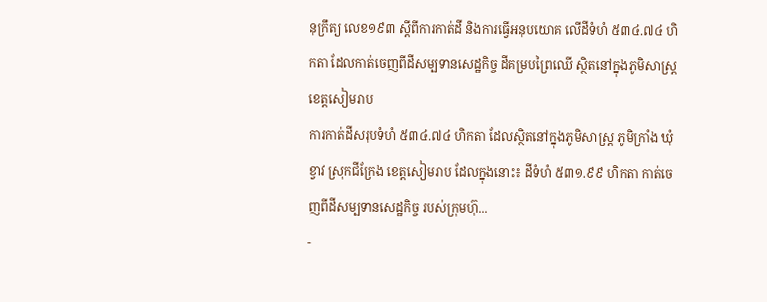នុក្រឹត្យ លេខ១៩៣ ស្ដីពីការកាត់ដី និងការធ្វើអនុបយោគ លើដីទំហំ ៥៣៤.៧៤ ហិកតា ដែលកាត់ចេញពីដីសម្បទានសេដ្ឋកិច្ច ដីគម្របព្រៃឈើ ស្ថិតនៅក្នុងភូមិសាស្រ្តខេត្តសៀមរាប
ការកាត់ដីសរុបទំហំ ៥៣៤.៧៤ ហិកតា ដែលស្ថិតនៅក្នុងភូមិសាស្រ្ត ភូមិក្រាំង ឃុំខ្វាវ ស្រុកជីក្រែង ខេត្តសៀមរាប ដែលក្នុងនោះ៖ ដីទំហំ ៥៣១.៩៩ ហិកតា កាត់ចេញពីដីសម្បទានសេដ្ឋកិច្ច របស់ក្រុមហ៊ុ...
-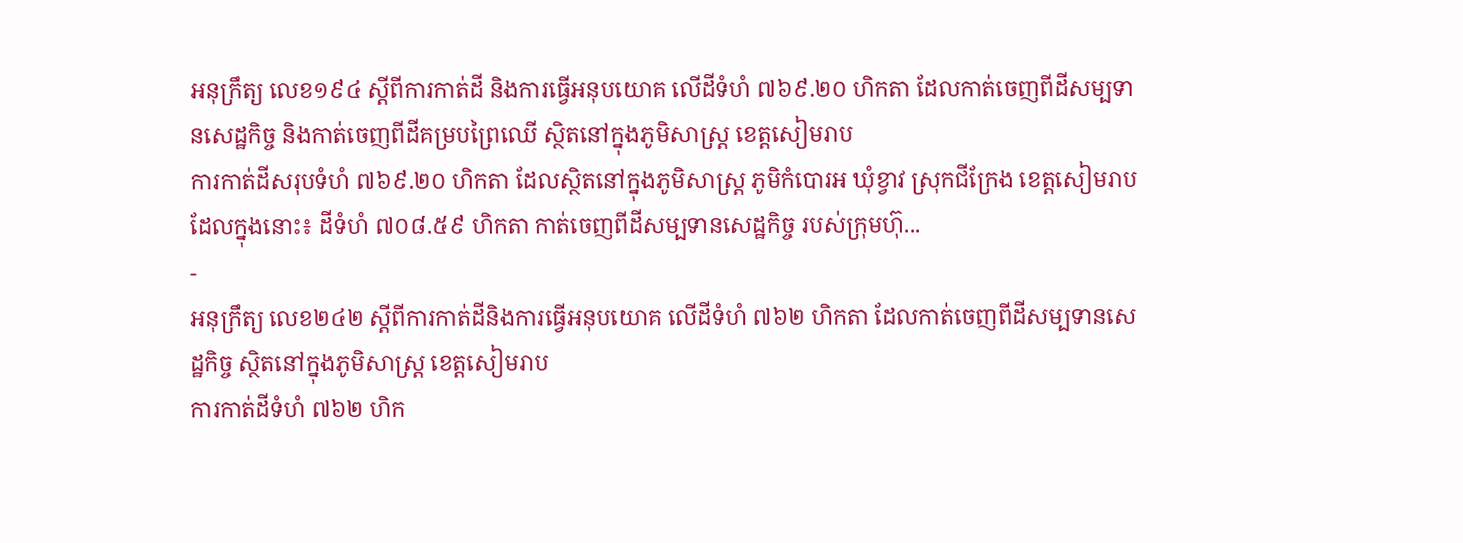អនុក្រឹត្យ លេខ១៩៤ ស្ដីពីការកាត់ដី និងការធ្វើអនុបយោគ លើដីទំហំ ៧៦៩.២០ ហិកតា ដែលកាត់ចេញពីដីសម្បទានសេដ្ឋកិច្ច និងកាត់ចេញពីដីគម្របព្រៃឈើ ស្ថិតនៅក្នុងភូមិសាស្រ្ត ខេត្តសៀមរាប
ការកាត់ដីសរុបទំហំ ៧៦៩.២០ ហិកតា ដែលស្ថិតនៅក្នុងភូមិសាស្រ្ត ភូមិកំបោរអ ឃុំខ្វាវ ស្រុកជីក្រែង ខេត្តសៀមរាប ដែលក្នុងនោះ៖ ដីទំហំ ៧០៨.៥៩ ហិកតា កាត់ចេញពីដីសម្បទានសេដ្ឋកិច្ច របស់ក្រុមហ៊ុ...
-
អនុក្រឹត្យ លេខ២៤២ ស្ដីពីការកាត់ដីនិងការធ្វើអនុបយោគ លើដីទំហំ ៧៦២ ហិកតា ដែលកាត់ចេញពីដីសម្បទានសេដ្ឋកិច្ច ស្ថិតនៅក្នុងភូមិសាស្រ្ត ខេត្តសៀមរាប
ការកាត់ដីទំហំ ៧៦២ ហិក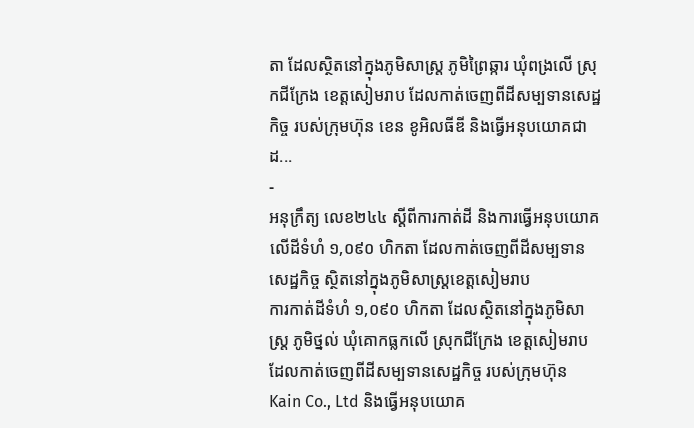តា ដែលស្ថិតនៅក្នុងភូមិសាស្រ្ត ភូមិព្រៃឆ្ការ ឃុំពង្រលើ ស្រុកជីក្រែង ខេត្តសៀមរាប ដែលកាត់ចេញពីដីសម្បទានសេដ្ឋកិច្ច របស់ក្រុមហ៊ុន ខេន ខូអិលធីឌី និងធ្វើអនុបយោគជាដ...
-
អនុក្រឹត្យ លេខ២៤៤ ស្ដីពីការកាត់ដី និងការធ្វើអនុបយោគ លើដីទំហំ ១,០៩០ ហិកតា ដែលកាត់ចេញពីដីសម្បទានសេដ្ឋកិច្ច ស្ថិតនៅក្នុងភូមិសាស្រ្តខេត្តសៀមរាប
ការកាត់ដីទំហំ ១,០៩០ ហិកតា ដែលស្ថិតនៅក្នុងភូមិសាស្រ្ត ភូមិថ្នល់ ឃុំគោកធ្លកលើ ស្រុកជីក្រែង ខេត្តសៀមរាប ដែលកាត់ចេញពីដីសម្បទានសេដ្ឋកិច្ច របស់ក្រុមហ៊ុន Kain Co., Ltd និងធ្វើអនុបយោគ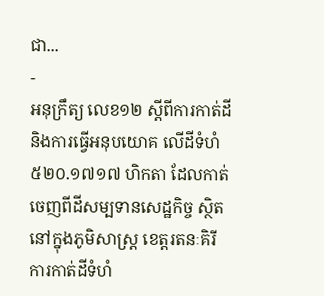ជា...
-
អនុក្រឹត្យ លេខ១២ ស្ដីពីការកាត់ដី និងការធ្វើអនុបយោគ លើដីទំហំ ៥២០.១៧១៧ ហិកតា ដែលកាត់ចេញពីដីសម្បទានសេដ្ឋកិច្ច ស្ថិតនៅក្នុងភូមិសាស្រ្ត ខេត្តរតនៈគិរី
ការកាត់ដីទំហំ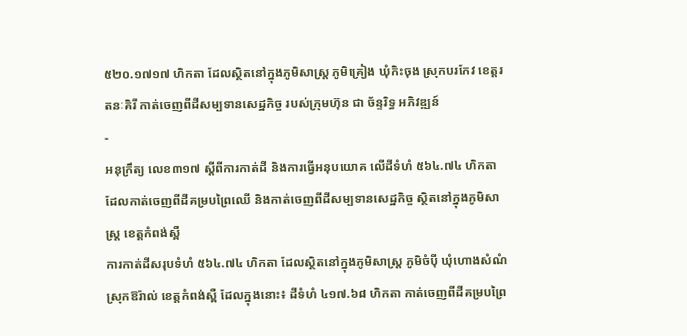៥២០.១៧១៧ ហិកតា ដែលស្ថិតនៅក្នុងភូមិសាស្រ្ត ភូមិគ្រៀង ឃុំកិះចុង ស្រុកបរកែវ ខេត្តរតនៈគិរី កាត់ចេញពីដីសម្បទានសេដ្ឋកិច្ច របស់ក្រុមហ៊ុន ជា ច័ន្ទរិទ្ធ អភិវឌ្ឍន៍
-
អនុក្រឹត្យ លេខ៣១៧ ស្ដីពីការកាត់ដី និងការធ្វើអនុបយោគ លើដីទំហំ ៥៦៤.៧៤ ហិកតា ដែលកាត់ចេញពីដីគម្របព្រៃឈើ និងកាត់ចេញពីដីសម្បទានសេដ្ឋកិច្ច ស្ថិតនៅក្នុងភូមិសាស្រ្ត ខេត្តកំពង់ស្ពឺ
ការកាត់ដីសរុបទំហំ ៥៦៤.៧៤ ហិកតា ដែលស្ថិតនៅក្នុងភូមិសាស្រ្ត ភូមិចំប៉ី ឃុំហោងសំណំ ស្រុកឱរ៉ាល់ ខេត្តកំពង់ស្ពឺ ដែលក្នុងនោះ៖ ដីទំហំ ៤១៧.៦៨ ហិកតា កាត់ចេញពីដីគម្របព្រៃ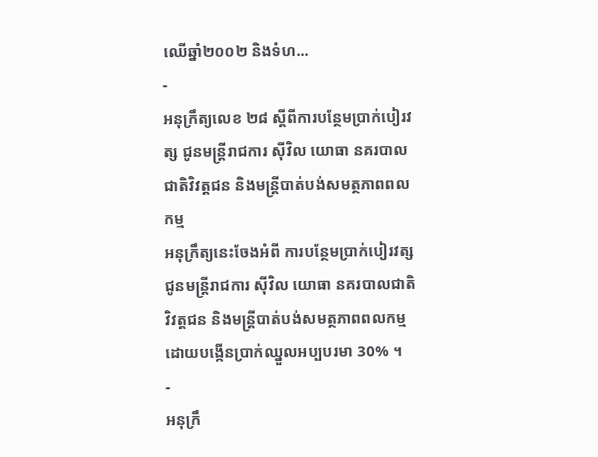ឈើឆ្នាំ២០០២ និងទំហ...
-
អនុក្រឹត្យលេខ ២៨ ស្តីពីការបន្ថែមប្រាក់បៀរវត្ស ជូនមន្រ្តីរាជការ ស៊ីវិល យោធា នគរបាលជាតិវិវត្តជន និងមន្រ្តីបាត់បង់សមត្ថភាពពលកម្ម
អនុក្រឹត្យនេះចែងអំពី ការបន្ថែមប្រាក់បៀរវត្ស ជូនមន្រ្តីរាជការ ស៊ីវិល យោធា នគរបាលជាតិវិវត្តជន និងមន្រ្តីបាត់បង់សមត្ថភាពពលកម្ម ដោយបង្កើនប្រាក់ឈ្នួលអប្បបរមា 30% ។
-
អនុក្រឹ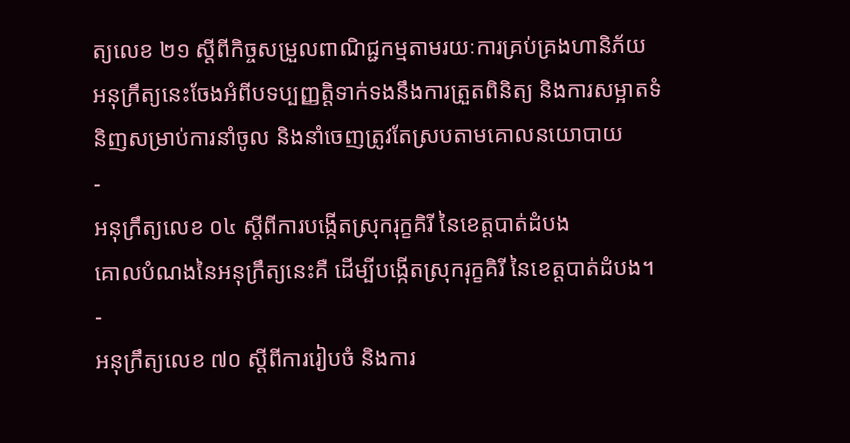ត្យលេខ ២១ ស្តីពីកិច្ចសម្រួលពាណិជ្ជកម្មតាមរយៈការគ្រប់គ្រងហានិភ័យ
អនុក្រឹត្យនេះចែងអំពីបទប្បញ្ញត្តិទាក់ទងនឹងការត្រួតពិនិត្យ និងការសម្អាតទំនិញសម្រាប់ការនាំចូល និងនាំចេញត្រូវតែស្របតាមគោលនយោបាយ
-
អនុក្រឹត្យលេខ ០៤ ស្តីពីការបង្កើតស្រុករុក្ខគិរី នៃខេត្តបាត់ដំបង
គោលបំណងនៃអនុក្រឹត្យនេះគឺ ដើម្បីបង្កើតស្រុករុក្ខគិរី នៃខេត្តបាត់ដំបង។
-
អនុក្រឹត្យលេខ ៧០ ស្តីពីការរៀបចំ និងការ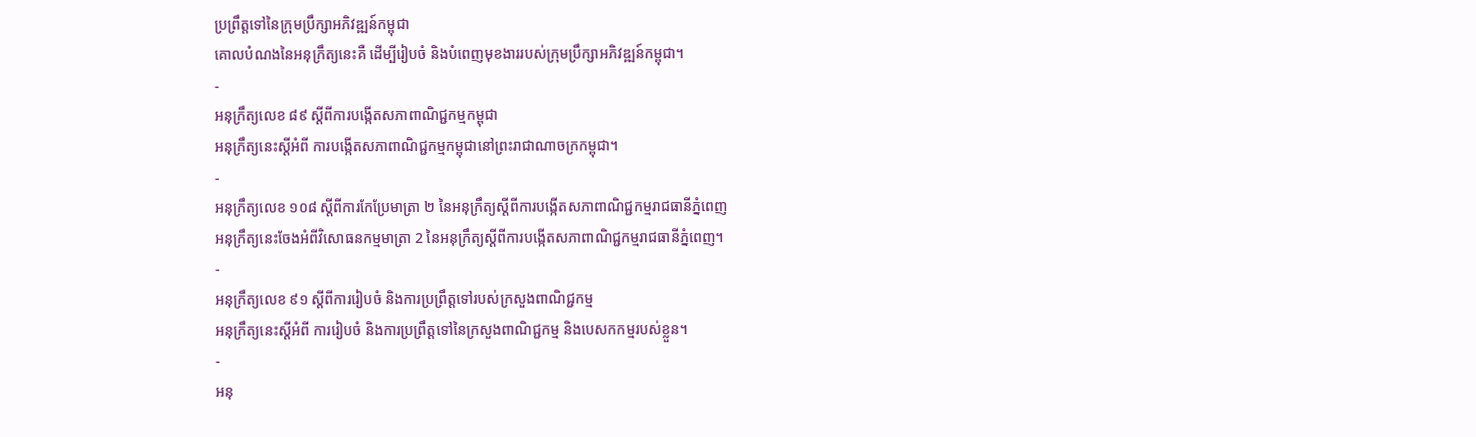ប្រព្រឹត្តទៅនៃក្រុមប្រឹក្សាអភិវឌ្ឍន៍កម្ពុជា
គោលបំណងនៃអនុក្រឹត្យនេះគឺ ដើម្បីរៀបចំ និងបំពេញមុខងាររបស់ក្រុមប្រឹក្សាអភិវឌ្ឍន៍កម្ពុជា។
-
អនុក្រឹត្យលេខ ៨៩ ស្តីពីការបង្កើតសភាពាណិជ្ជកម្មកម្ពុជា
អនុក្រឹត្យនេះស្តីអំពី ការបង្កើតសភាពាណិជ្ជកម្មកម្ពុជានៅព្រះរាជាណាចក្រកម្ពុជា។
-
អនុក្រឹត្យលេខ ១០៨ ស្តីពីការកែប្រែមាត្រា ២ នៃអនុក្រឹត្យស្តីពីការបង្កើតសភាពាណិជ្ជកម្មរាជធានីភ្នំពេញ
អនុក្រឹត្យនេះចែងអំពីវិសោធនកម្មមាត្រា 2 នៃអនុក្រឹត្យស្តីពីការបង្កើតសភាពាណិជ្ជកម្មរាជធានីភ្នំពេញ។
-
អនុក្រឹត្យលេខ ៩១ ស្តីពីការរៀបចំ និងការប្រព្រឹត្តទៅរបស់ក្រសួងពាណិជ្ជកម្ម
អនុក្រឹត្យនេះស្តីអំពី ការរៀបចំ និងការប្រព្រឹត្តទៅនៃក្រសួងពាណិជ្ជកម្ម និងបេសកកម្មរបស់ខ្លួន។
-
អនុ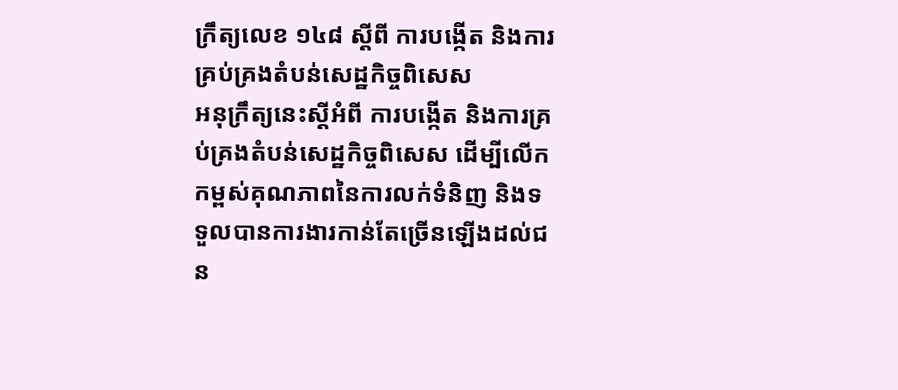ក្រឹត្យលេខ ១៤៨ ស្តីពី ការបង្កើត និងការគ្រប់គ្រងតំបន់សេដ្ឋកិច្ចពិសេស
អនុក្រឹត្យនេះស្តីអំពី ការបង្កើត និងការគ្រប់គ្រងតំបន់សេដ្ឋកិច្ចពិសេស ដើម្បីលើកកម្ពស់គុណភាពនៃការលក់ទំនិញ និងទទួលបានការងារកាន់តែច្រើនឡើងដល់ជន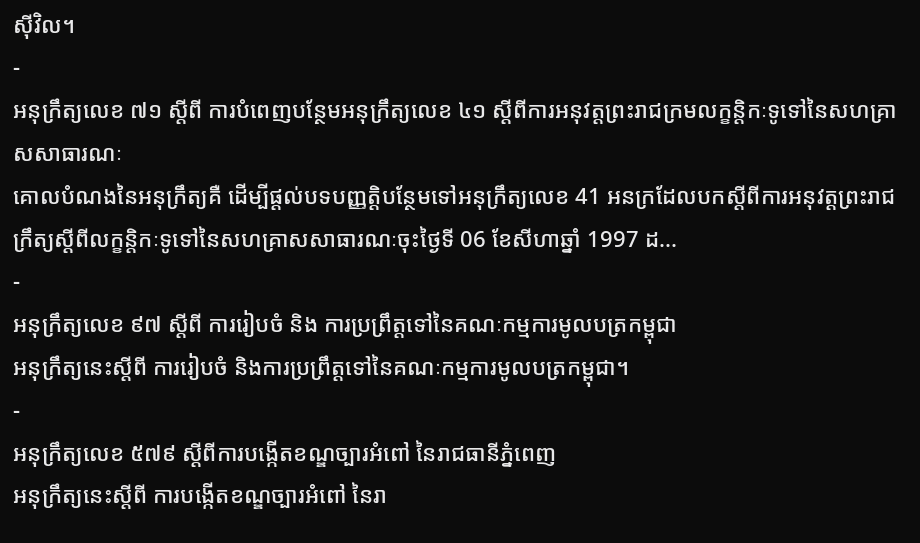ស៊ីវិល។
-
អនុក្រឹត្យលេខ ៧១ ស្តីពី ការបំពេញបន្ថែមអនុក្រឹត្យលេខ ៤១ ស្តីពីការអនុវត្តព្រះរាជក្រមលក្ខន្តិកៈទូទៅនៃសហគ្រាសសាធារណៈ
គោលបំណងនៃអនុក្រឹត្យគឺ ដើម្បីផ្តល់បទបញ្ញត្តិបន្ថែមទៅអនុក្រឹត្យលេខ 41 អនក្រដែលបកស្តីពីការអនុវត្តព្រះរាជក្រឹត្យស្ដីពីលក្ខន្តិកៈទូទៅនៃសហគ្រាសសាធារណៈចុះថ្ងៃទី 06 ខែសីហាឆ្នាំ 1997 ដ...
-
អនុក្រឹត្យលេខ ៩៧ ស្តីពី ការរៀបចំ និង ការប្រព្រឹត្តទៅនៃគណៈកម្មការមូលបត្រកម្ពុជា
អនុក្រឹត្យនេះស្តីពី ការរៀបចំ និងការប្រព្រឹត្តទៅនៃគណៈកម្មការមូលបត្រកម្ពុជា។
-
អនុក្រឹត្យលេខ ៥៧៩ ស្តីពីការបង្កើតខណ្ឌច្បារអំពៅ នៃរាជធានីភ្នំពេញ
អនុក្រឹត្យនេះស្តីពី ការបង្កើតខណ្ឌច្បារអំពៅ នៃរា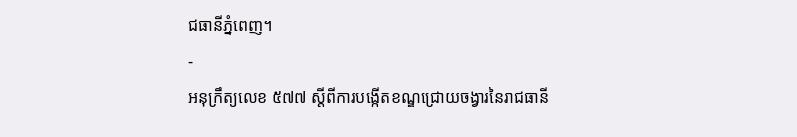ជធានីភ្នំពេញ។
-
អនុក្រឹត្យលេខ ៥៧៧ ស្តីពីការបង្កើតខណ្ឌជ្រោយចង្វារនៃរាជធានី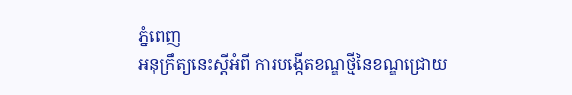ភ្នំពេញ
អនុក្រឹត្យនេះស្តីអំពី ការបង្កើតខណ្ឌថ្មីនៃខណ្ឌជ្រោយ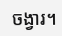ចង្វារ។